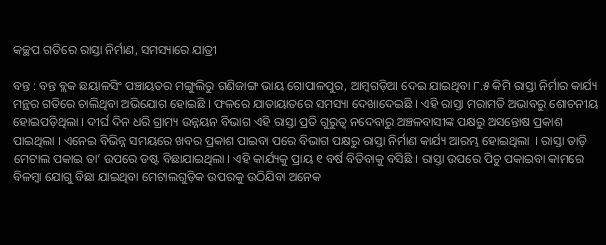କଚ୍ଛପ ଗତିରେ ରାସ୍ତା ନିର୍ମାଣ, ସମସ୍ୟାରେ ଯାତ୍ରୀ

ବନ୍ତ : ବନ୍ତ ବ୍ଲକ ଛୟାଳସିଂ ପଞ୍ଚାୟତର ମଙ୍ଗୁଲିରୁ ଗଣିଜାଙ୍ଗ ଭାୟ ଗୋପାଳପୁର, ଆମ୍ବଗଡ଼ିଆ ଦେଇ ଯାଇଥିବା ୮.୫ କିମି ରାସ୍ତା ନିର୍ମାର କାର୍ଯ୍ୟ ମନ୍ଥର ଗତିରେ ଚାଲିଥିବା ଅଭିଯୋଗ ହୋଇଛି । ଫଳରେ ଯାତାୟାତରେ ସମସ୍ୟା ଦେଖାଦେଇଛି । ଏହି ରାସ୍ତା ମରାମତି ଅଭାବରୁ ଶୋଚନୀୟ ହୋଇପଡ଼ିଥିଲା । ଦୀର୍ଘ ଦିନ ଧରି ଗ୍ରାମ୍ୟ ଉନ୍ନୟନ ବିଭାଗ ଏହି ରାସ୍ତା ପ୍ରତି ଗୁରୁତ୍ୱ ନଦେବାରୁ ଅଞ୍ଚଳବାସୀଙ୍କ ପକ୍ଷରୁ ଅସନ୍ତୋଷ ପ୍ରକାଶ ପାଇଥିଲା । ଏନେଇ ବିଭିନ୍ନ ସମୟରେ ଖବର ପ୍ରକାଶ ପାଇବା ପରେ ବିଭାଗ ପକ୍ଷରୁ ରାସ୍ତା ନିର୍ମାଣ କାର୍ଯ୍ୟ ଆରମ୍ଭ ହୋଇଥିଲା  । ରାସ୍ତା ତାଡ଼ି ମେଟାଲ ପକାଇ ତା’ ଉପରେ ଡଷ୍ଟ ବିଛାଯାଇଥିଲା । ଏହି କାର୍ଯ୍ୟକୁ ପ୍ରାୟ ୧ ବର୍ଷ ବିତିବାକୁ ବସିଛି । ରାସ୍ତା ଉପରେ ପିଚୁ ପକାଇବା କାମରେ ବିଳମ୍ବା ଯୋଗୁ ବିଛା ଯାଇଥିବା ମେଟାଲଗୁଡ଼ିକ ଉପରକୁ ଉଠିଯିବା ଅନେକ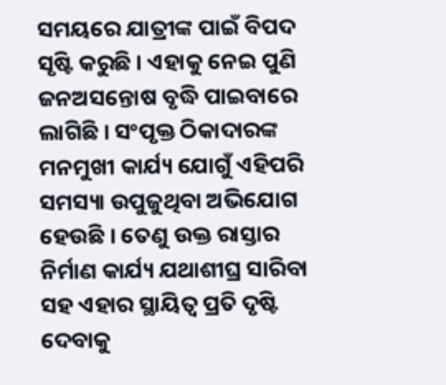ସମୟରେ ଯାତ୍ରୀଙ୍କ ପାଇଁ ବିପଦ ସୃଷ୍ଟି କରୁଛି । ଏହାକୁ ନେଇ ପୁଣି ଜନଅସନ୍ତୋଷ ବୃଦ୍ଧି ପାଇବାରେ ଲାଗିଛି । ସଂପୃକ୍ତ ଠିକାଦାରଙ୍କ ମନମୁଖୀ କାର୍ଯ୍ୟ ଯୋଗୁଁ ଏହିପରି ସମସ୍ୟା ଉପୁଜୁଥିବା ଅଭିଯୋଗ ହେଉଛି । ତେଣୁ ଉକ୍ତ ରାସ୍ତାର ନିର୍ମାଣ କାର୍ଯ୍ୟ ଯଥାଶୀଘ୍ର ସାରିବା ସହ ଏହାର ସ୍ଥାୟିତ୍ୱ ପ୍ରତି ଦୃଷ୍ଟି ଦେବାକୁ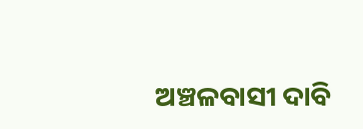ଅଞ୍ଚଳବାସୀ ଦାବି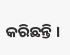କରିଛନ୍ତି ।